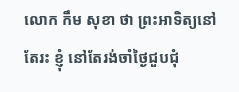លោក កឹម សុខា ថា ព្រះអាទិត្យនៅតែរះ ខ្ញុំ នៅតែរង់ចាំថ្ងៃជួបជុំ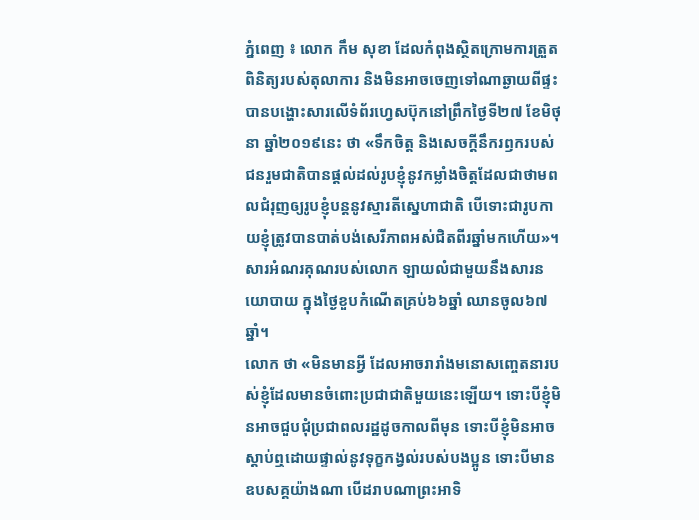ភ្នំពេញ ៖ លោក កឹម សុខា ដែលកំពុងស្ថិតក្រោមការត្រួតពិនិត្យរបស់តុលាការ និងមិនអាចចេញទៅណាឆ្ងាយពីផ្ទះ បានបង្ហោះសារលើទំព័រហ្វេសប៊ុកនៅព្រឹកថ្ងៃទី២៧ ខែមិថុនា ឆ្នាំ២០១៩នេះ ថា «ទឹកចិត្ត និងសេចក្តីនឹករឭករបស់ជនរួមជាតិបានផ្តល់ដល់រូបខ្ញុំនូវកម្លាំងចិត្តដែលជាថាមពលជំរុញឲ្យរូបខ្ញុំបន្តនូវស្មារតីសេ្នហាជាតិ បើទោះជារូបកាយខ្ញុំត្រូវបានបាត់បង់សេរីភាពអស់ជិតពីរឆ្នាំមកហើយ»។ សារអំណរគុណរបស់លោក ឡាយលំជាមួយនឹងសារនយោបាយ ក្នុងថ្ងៃខួបកំណើតគ្រប់៦៦ឆ្នាំ ឈានចូល៦៧ឆ្នាំ។
លោក ថា «មិនមានអ្វី ដែលអាចរារាំងមនោសញ្ចេតនារបស់ខ្ញុំដែលមានចំពោះប្រជាជាតិមួយនេះឡើយ។ ទោះបីខ្ញុំមិនអាចជួបជុំប្រជាពលរដ្ឋដូចកាលពីមុន ទោះបីខ្ញុំមិនអាចស្តាប់ឮដោយផ្ទាល់នូវទុក្ខកង្វល់របស់បងប្អូន ទោះបីមានឧបសគ្គយ៉ាងណា បើដរាបណាព្រះអាទិ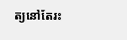ត្យនៅតែរះ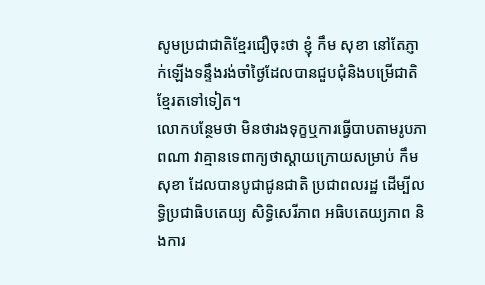សូមប្រជាជាតិខ្មែរជឿចុះថា ខ្ញុំ កឹម សុខា នៅតែភ្ញាក់ឡើងទន្ទឹងរង់ចាំថ្ងៃដែលបានជួបជុំនិងបម្រើជាតិខ្មែរតទៅទៀត។
លោកបន្ថែមថា មិនថារងទុក្ខឬការធ្វើបាបតាមរូបភាពណា វាគ្មានទេពាក្យថាស្តាយក្រោយសម្រាប់ កឹម សុខា ដែលបានបូជាជូនជាតិ ប្រជាពលរដ្ឋ ដើម្បីលទ្ធិប្រជាធិបតេយ្យ សិទ្ធិសេរីភាព អធិបតេយ្យភាព និងការ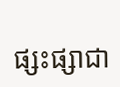ផ្សះផ្សាជា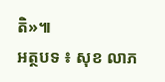តិ»៕
អត្ថបទ ៖ សុខ លាភ